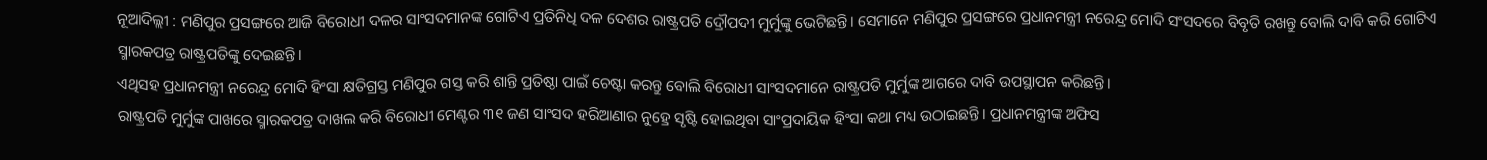ନୂଆଦିଲ୍ଲୀ : ମଣିପୁର ପ୍ରସଙ୍ଗରେ ଆଜି ବିରୋଧୀ ଦଳର ସାଂସଦମାନଙ୍କ ଗୋଟିଏ ପ୍ରତିନିଧି ଦଳ ଦେଶର ରାଷ୍ଟ୍ରପତି ଦ୍ରୌପଦୀ ମୁର୍ମୁଙ୍କୁ ଭେଟିଛନ୍ତି। ସେମାନେ ମଣିପୁର ପ୍ରସଙ୍ଗରେ ପ୍ରଧାନମନ୍ତ୍ରୀ ନରେନ୍ଦ୍ର ମୋଦି ସଂସଦରେ ବିବୃତି ରଖନ୍ତୁ ବୋଲି ଦାବି କରି ଗୋଟିଏ ସ୍ମାରକପତ୍ର ରାଷ୍ଟ୍ରପତିଙ୍କୁ ଦେଇଛନ୍ତି।
ଏଥିସହ ପ୍ରଧାନମନ୍ତ୍ରୀ ନରେନ୍ଦ୍ର ମୋଦି ହିଂସା କ୍ଷତିଗ୍ରସ୍ତ ମଣିପୁର ଗସ୍ତ କରି ଶାନ୍ତି ପ୍ରତିଷ୍ଠା ପାଇଁ ଚେଷ୍ଟା କରନ୍ତୁ ବୋଲି ବିରୋଧୀ ସାଂସଦମାନେ ରାଷ୍ଟ୍ରପତି ମୁର୍ମୁଙ୍କ ଆଗରେ ଦାବି ଉପସ୍ଥାପନ କରିଛନ୍ତି।
ରାଷ୍ଟ୍ରପତି ମୁର୍ମୁଙ୍କ ପାଖରେ ସ୍ମାରକପତ୍ର ଦାଖଲ କରି ବିରୋଧୀ ମେଣ୍ଟର ୩୧ ଜଣ ସାଂସଦ ହରିଆଣାର ନୁହ୍ରେ ସୃଷ୍ଟି ହୋଇଥିବା ସାଂପ୍ରଦାୟିକ ହିଂସା କଥା ମଧ୍ୟ ଉଠାଇଛନ୍ତି। ପ୍ରଧାନମନ୍ତ୍ରୀଙ୍କ ଅଫିସ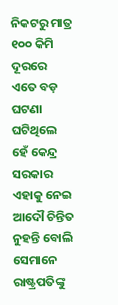ନିକଟରୁ ମାତ୍ର ୧୦୦ କିମି ଦୂରରେ ଏତେ ବଡ଼ ଘଟଣା ଘଟିଥିଲେ ହେଁ କେନ୍ଦ୍ର ସରକାର ଏହାକୁ ନେଇ ଆଦୌ ଚିନ୍ତିତ ନୁହନ୍ତି ବୋଲି ସେମାନେ ରାଷ୍ଟ୍ରପତିଙ୍କୁ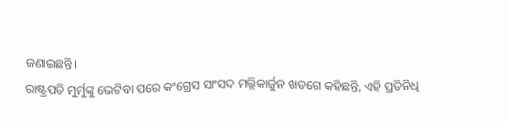ଜଣାଇଛନ୍ତି।
ରାଷ୍ଟ୍ରପତି ମୁର୍ମୁଙ୍କୁ ଭେଟିବା ପରେ କଂଗ୍ରେସ ସାଂସଦ ମଲ୍ଲିକାର୍ଜୁନ ଖଡଗେ କହିଛନ୍ତି, ଏହି ପ୍ରତିନିଧି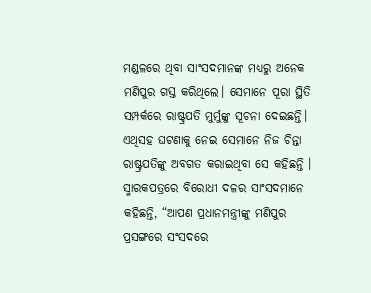ମଣ୍ଡଳରେ ଥିବା ସାଂସଦମାନଙ୍କ ମଧ୍ୟରୁ ଅନେକ ମଣିପୁର ଗସ୍ତ କରିଥିଲେ। ସେମାନେ ପୂରା ସ୍ଥିତି ସମ୍ପର୍କରେ ରାଷ୍ଟ୍ରପତି ମୁର୍ମୁଙ୍କୁ ସୂଚନା ଦେଇଛନ୍ତି। ଏଥିସହ ଘଟଣାକୁ ନେଇ ସେମାନେ ନିଜ ଚିନ୍ତା ରାଷ୍ଟ୍ରପତିଙ୍କୁ ଅବଗତ କରାଇଥିବା ସେ କହିଛନ୍ତି ।
ସ୍ମାରକପତ୍ରରେ ବିରୋଧୀ ଦଳର ସାଂସଦମାନେ କହିଛନ୍ତି, “ଆପଣ ପ୍ରଧାନମନ୍ତ୍ରୀଙ୍କୁ ମଣିପୁର ପ୍ରସଙ୍ଗରେ ସଂସଦରେ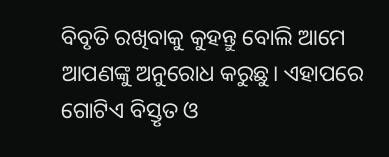ବିବୃତି ରଖିବାକୁ କୁହନ୍ତୁ ବୋଲି ଆମେ ଆପଣଙ୍କୁ ଅନୁରୋଧ କରୁଛୁ। ଏହାପରେ ଗୋଟିଏ ବିସ୍ତୃତ ଓ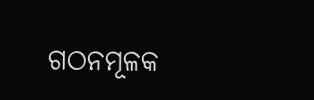ଗଠନମୂଳକ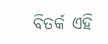ବିତର୍କ ଏହି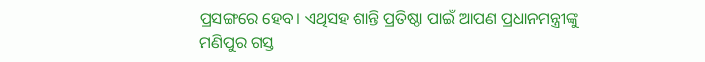ପ୍ରସଙ୍ଗରେ ହେବ। ଏଥିସହ ଶାନ୍ତି ପ୍ରତିଷ୍ଠା ପାଇଁ ଆପଣ ପ୍ରଧାନମନ୍ତ୍ରୀଙ୍କୁ ମଣିପୁର ଗସ୍ତ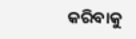କରିବାକୁ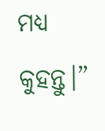ମଧ୍ୟ କୁହନ୍ତୁ।”